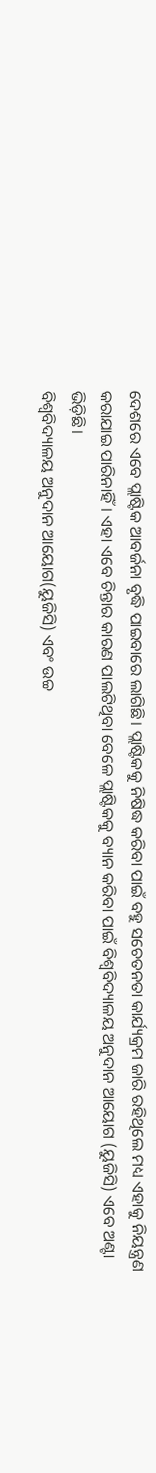ଦେଶରେ ଏବେ ପ୍ଲାଷ୍ଟିକ ଆବର୍ଜନା ବୃଦ୍ଧି ପାଇବାରେ ଲାଗିଛି। ପ୍ଲାଷ୍ଟିକକୁ ନିଷିଦ୍ଧ କରିବା ପାଇଁ ବହୁ ସଚେତନତା କାର୍ଯ୍ୟକ୍ରମ ଜାରି ରହିଥିଲେ ମଧ୍ୟ ଏହାକୁ ନିୟନ୍ତ୍ରଣ କରାଯାଇ ପାରିନାହିଁ। ଏହା ଏବେ ଚିନ୍ତାର କାରଣ ପାଲଟିଥିବା ବେଳେ ପ୍ଲାଷ୍ଟିକକୁ ବ୍ୟାନ କରିବା ପାଇଁ ବିଶ୍ୱବିଦ୍ୟାଳୟ ଅନୁଦାନ ଆୟୋଗ (ୟୁଜିସି) ଏବେ ଅଣ୍ଟା ଭିଡ଼ିଛି।
ବିଶ୍ୱବିଦ୍ୟାଳୟ ଅନୁଦାନ ଆୟୋଗ(ୟୁଜିସି) ଏବଂ ଉଚ୍ଚ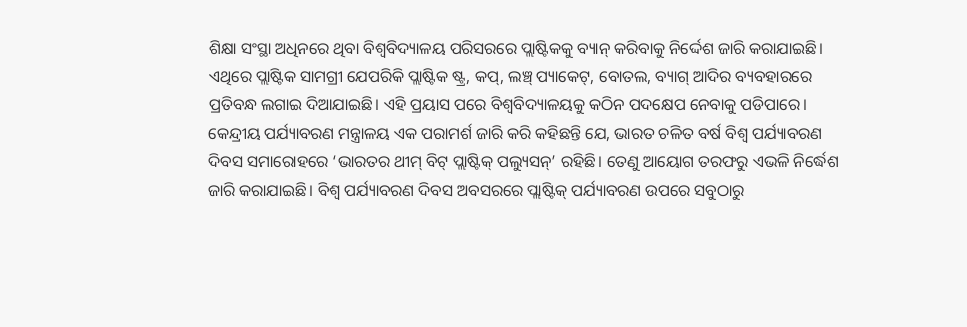ଶିକ୍ଷା ସଂସ୍ଥା ଅଧିନରେ ଥିବା ବିଶ୍ୱବିଦ୍ୟାଳୟ ପରିସରରେ ପ୍ଲାଷ୍ଟିକକୁ ବ୍ୟାନ୍ କରିବାକୁ ନିର୍ଦ୍ଦେଶ ଜାରି କରାଯାଇଛି। ଏଥିରେ ପ୍ଲାଷ୍ଟିକ ସାମଗ୍ରୀ ଯେପରିକି ପ୍ଲାଷ୍ଟିକ ଷ୍ଟ୍ର, କପ୍, ଲଞ୍ଚ୍ ପ୍ୟାକେଟ୍, ବୋତଲ, ବ୍ୟାଗ୍ ଆଦିର ବ୍ୟବହାରରେ ପ୍ରତିବନ୍ଧ ଲଗାଇ ଦିଆଯାଇଛି। ଏହି ପ୍ରୟାସ ପରେ ବିଶ୍ୱବିଦ୍ୟାଳୟକୁ କଠିନ ପଦକ୍ଷେପ ନେବାକୁ ପଡିପାରେ।
କେନ୍ଦ୍ରୀୟ ପର୍ଯ୍ୟାବରଣ ମନ୍ତ୍ରାଳୟ ଏକ ପରାମର୍ଶ ଜାରି କରି କହିଛନ୍ତି ଯେ, ଭାରତ ଚଳିତ ବର୍ଷ ବିଶ୍ୱ ପର୍ଯ୍ୟାବରଣ ଦିବସ ସମାରୋହରେ ‘ଭାରତର ଥୀମ୍ ବିଟ୍ ପ୍ଲାଷ୍ଟିକ୍ ପଲ୍ୟୁସନ୍’ ରହିଛି। ତେଣୁ ଆୟୋଗ ତରଫରୁ ଏଭଳି ନିର୍ଦ୍ଧେଶ ଜାରି କରାଯାଇଛି। ବିଶ୍ୱ ପର୍ଯ୍ୟାବରଣ ଦିବସ ଅବସରରେ ପ୍ଲାଷ୍ଟିକ୍ ପର୍ଯ୍ୟାବରଣ ଉପରେ ସବୁଠାରୁ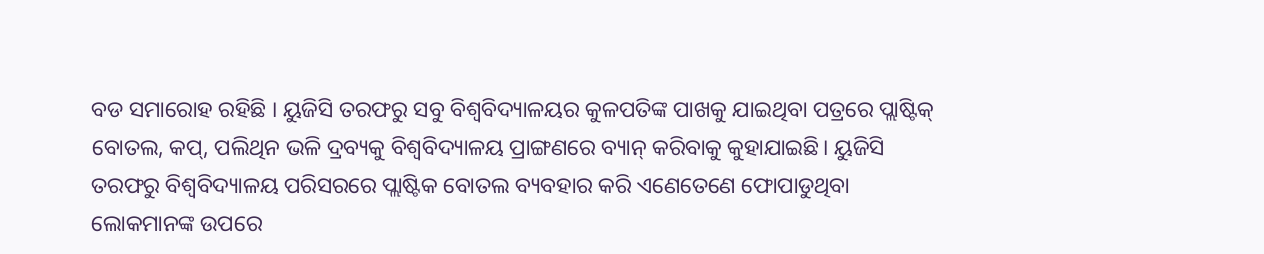ବଡ ସମାରୋହ ରହିଛି । ୟୁଜିସି ତରଫରୁ ସବୁ ବିଶ୍ୱବିଦ୍ୟାଳୟର କୁଳପତିଙ୍କ ପାଖକୁ ଯାଇଥିବା ପତ୍ରରେ ପ୍ଲାଷ୍ଟିକ୍ ବୋତଲ, କପ୍, ପଲିଥିନ ଭଳି ଦ୍ରବ୍ୟକୁ ବିଶ୍ୱବିଦ୍ୟାଳୟ ପ୍ରାଙ୍ଗଣରେ ବ୍ୟାନ୍ କରିବାକୁ କୁହାଯାଇଛି। ୟୁଜିସି ତରଫରୁ ବିଶ୍ୱବିଦ୍ୟାଳୟ ପରିସରରେ ପ୍ଲାଷ୍ଟିକ ବୋତଲ ବ୍ୟବହାର କରି ଏଣେତେଣେ ଫୋପାଡୁଥିବା ଲୋକମାନଙ୍କ ଉପରେ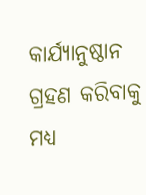କାର୍ଯ୍ୟାନୁଷ୍ଠାନ ଗ୍ରହଣ କରିବାକୁ ମଧ୍ୟ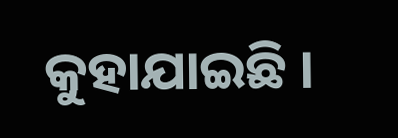କୁହାଯାଇଛି ।